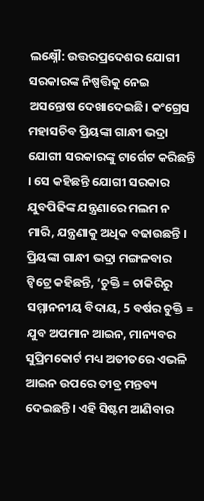ଲକ୍ଷ୍ନୌ: ଉତ୍ତରପ୍ରଦେଶର ଯୋଗୀ ସରକାରଙ୍କ ନିଷ୍ପତ୍ତିକୁ ନେଇ ଅସନ୍ତୋଷ ଦେଖାଦେଇଛି। କଂଗ୍ରେସ ମହାସଚିବ ପ୍ରିୟଙ୍କା ଗାନ୍ଧୀ ଭଦ୍ରା ଯୋଗୀ ସରକାରଙ୍କୁ ଟାର୍ଗେଟ କରିଛନ୍ତି । ସେ କହିଛନ୍ତି ଯୋଗୀ ସରକାର ଯୁବପିଢିଙ୍କ ଯନ୍ତ୍ରଣାରେ ମଲମ ନ ମାରି, ଯନ୍ତ୍ରଣାକୁ ଅଧିକ ବଢାଉଛନ୍ତି ।
ପ୍ରିୟଙ୍କା ଗାନ୍ଧୀ ଭଦ୍ରା ମଙ୍ଗଳବାର ଟ୍ବିଟ୍ରେ କହିଛନ୍ତି, ‘ଚୁକ୍ତି = ଚାକିରିରୁ ସମ୍ମାନନୀୟ ବିଦାୟ, 5 ବର୍ଷର ଚୁକ୍ତି = ଯୁବ ଅପମାନ ଆଇନ, ମାନ୍ୟବର ସୁପ୍ରିମକୋର୍ଟ ମଧ୍ୟ ଅତୀତରେ ଏଭଳି ଆଇନ ଉପରେ ତୀବ୍ର ମନ୍ତବ୍ୟ ଦେଇଛନ୍ତି। ଏହି ସିଷ୍ଟମ ଆଣିବାର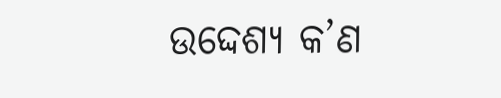ଉଦ୍ଦେଶ୍ୟ କ’ଣ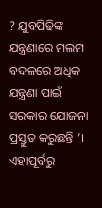? ଯୁବପିଢିଙ୍କ ଯନ୍ତ୍ରଣାରେ ମଲମ ବଦଳରେ ଅଧିକ ଯନ୍ତ୍ରଣା ପାଇଁ ସରକାର ଯୋଜନା ପ୍ରସ୍ତୁତ କରୁଛନ୍ତି ’।
ଏହାପୂର୍ବରୁ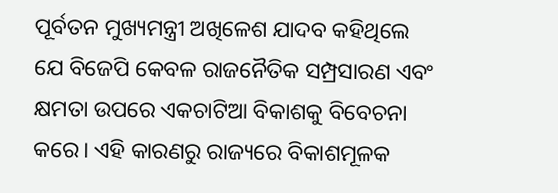ପୂର୍ବତନ ମୁଖ୍ୟମନ୍ତ୍ରୀ ଅଖିଳେଶ ଯାଦବ କହିଥିଲେ ଯେ ବିଜେପି କେବଳ ରାଜନୈତିକ ସମ୍ପ୍ରସାରଣ ଏବଂ କ୍ଷମତା ଉପରେ ଏକଚାଟିଆ ବିକାଶକୁ ବିବେଚନା କରେ। ଏହି କାରଣରୁ ରାଜ୍ୟରେ ବିକାଶମୂଳକ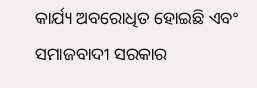କାର୍ଯ୍ୟ ଅବରୋଧିତ ହୋଇଛି ଏବଂ ସମାଜବାଦୀ ସରକାର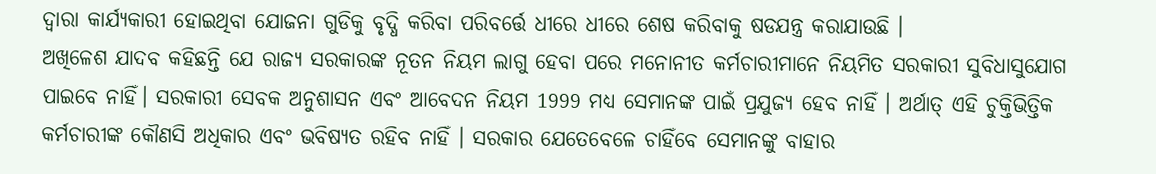ଦ୍ବାରା କାର୍ଯ୍ୟକାରୀ ହୋଇଥିବା ଯୋଜନା ଗୁଡିକୁ ବୃଦ୍ଧି କରିବା ପରିବର୍ତ୍ତେ ଧୀରେ ଧୀରେ ଶେଷ କରିବାକୁ ଷଡଯନ୍ତ୍ର କରାଯାଉଛି ।
ଅଖିଳେଶ ଯାଦବ କହିଛନ୍ତି ଯେ ରାଜ୍ୟ ସରକାରଙ୍କ ନୂତନ ନିୟମ ଲାଗୁ ହେବା ପରେ ମନୋନୀତ କର୍ମଚାରୀମାନେ ନିୟମିତ ସରକାରୀ ସୁବିଧାସୁଯୋଗ ପାଇବେ ନାହିଁ। ସରକାରୀ ସେବକ ଅନୁଶାସନ ଏବଂ ଆବେଦନ ନିୟମ 1999 ମଧ୍ୟ ସେମାନଙ୍କ ପାଇଁ ପ୍ରଯୁଜ୍ୟ ହେବ ନାହିଁ । ଅର୍ଥାତ୍ ଏହି ଚୁକ୍ତିଭିତ୍ତିକ କର୍ମଚାରୀଙ୍କ କୌଣସି ଅଧିକାର ଏବଂ ଭବିଷ୍ୟତ ରହିବ ନାହିଁ । ସରକାର ଯେତେବେଳେ ଚାହିଁବେ ସେମାନଙ୍କୁ ବାହାର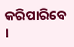କରିପାରିବେ ।